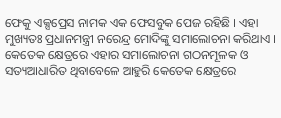ଫେକୁ ଏକ୍ସପ୍ରେସ ନାମକ ଏକ ଫେସବୁକ ପେଜ ରହିଛି । ଏହା ମୁଖ୍ୟତଃ ପ୍ରଧାନମନ୍ତ୍ରୀ ନରେନ୍ଦ୍ର ମୋଦିଙ୍କୁ ସମାଲୋଚନା କରିଥାଏ । କେତେକ କ୍ଷେତ୍ରରେ ଏହାର ସମାଲୋଚନା ଗଠନମୂଳକ ଓ ସତ୍ୟଆଧାରିତ ଥିବାବେଳେ ଆହୁରି କେତେକ କ୍ଷେତ୍ରରେ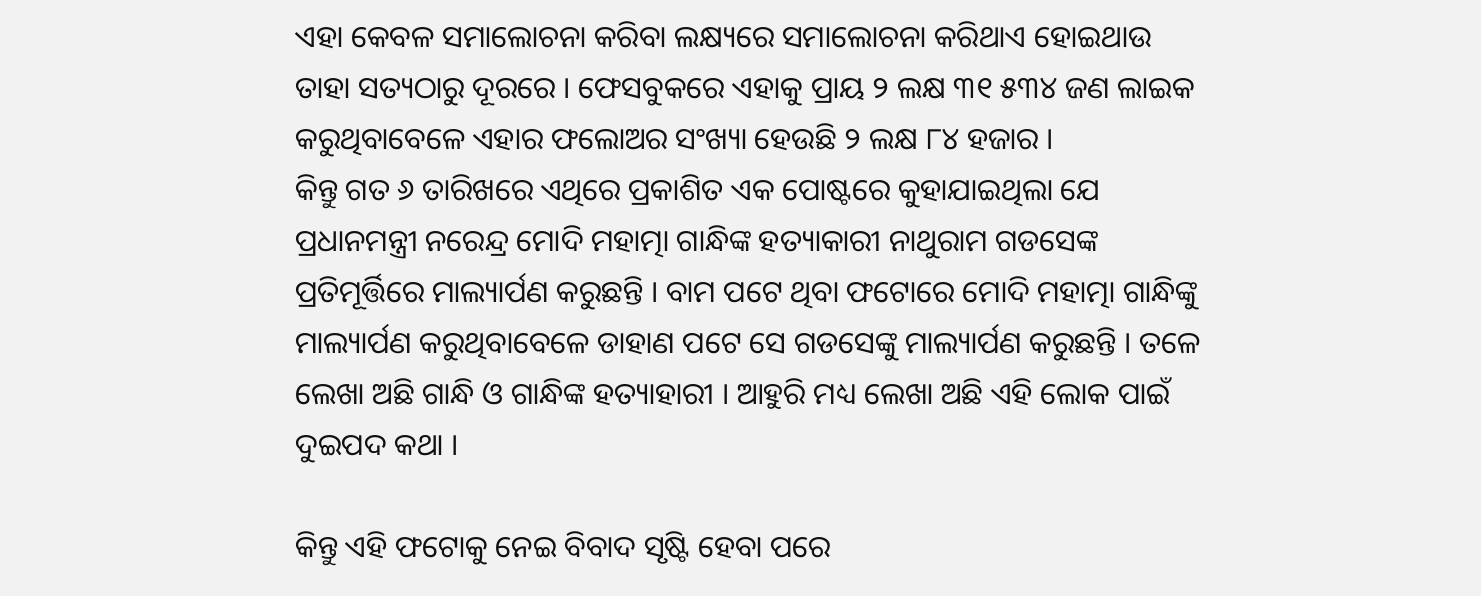ଏହା କେବଳ ସମାଲୋଚନା କରିବା ଲକ୍ଷ୍ୟରେ ସମାଲୋଚନା କରିଥାଏ ହୋଇଥାଉ ତାହା ସତ୍ୟଠାରୁ ଦୂରରେ । ଫେସବୁକରେ ଏହାକୁ ପ୍ରାୟ ୨ ଲକ୍ଷ ୩୧ ୫୩୪ ଜଣ ଲାଇକ କରୁଥିବାବେଳେ ଏହାର ଫଲୋଅର ସଂଖ୍ୟା ହେଉଛି ୨ ଲକ୍ଷ ୮୪ ହଜାର ।
କିନ୍ତୁ ଗତ ୬ ତାରିଖରେ ଏଥିରେ ପ୍ରକାଶିତ ଏକ ପୋଷ୍ଟରେ କୁହାଯାଇଥିଲା ଯେ ପ୍ରଧାନମନ୍ତ୍ରୀ ନରେନ୍ଦ୍ର ମୋଦି ମହାତ୍ମା ଗାନ୍ଧିଙ୍କ ହତ୍ୟାକାରୀ ନାଥୁରାମ ଗଡସେଙ୍କ ପ୍ରତିମୂର୍ତ୍ତିରେ ମାଲ୍ୟାର୍ପଣ କରୁଛନ୍ତି । ବାମ ପଟେ ଥିବା ଫଟୋରେ ମୋଦି ମହାତ୍ମା ଗାନ୍ଧିଙ୍କୁ ମାଲ୍ୟାର୍ପଣ କରୁଥିବାବେଳେ ଡାହାଣ ପଟେ ସେ ଗଡସେଙ୍କୁ ମାଲ୍ୟାର୍ପଣ କରୁଛନ୍ତି । ତଳେ ଲେଖା ଅଛି ଗାନ୍ଧି ଓ ଗାନ୍ଧିଙ୍କ ହତ୍ୟାହାରୀ । ଆହୁରି ମଧ୍ୟ ଲେଖା ଅଛି ଏହି ଲୋକ ପାଇଁ ଦୁଇପଦ କଥା ।

କିନ୍ତୁ ଏହି ଫଟୋକୁ ନେଇ ବିବାଦ ସୃଷ୍ଟି ହେବା ପରେ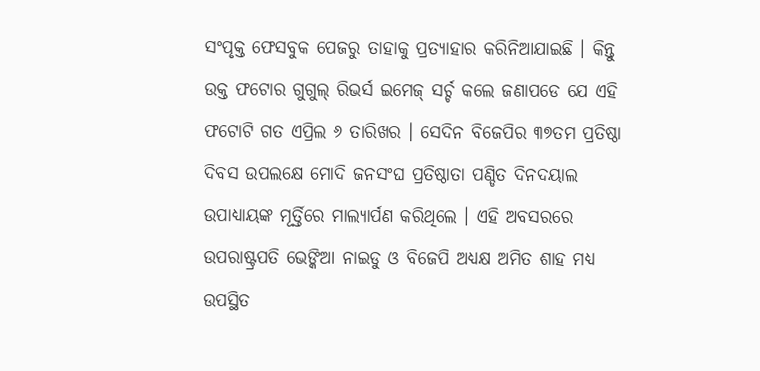ସଂପୃକ୍ତ ଫେସବୁକ ପେଜରୁ ତାହାକୁ ପ୍ରତ୍ୟାହାର କରିନିଆଯାଇଛି । କିନ୍ତୁ ଉକ୍ତ ଫଟୋର ଗୁଗୁଲ୍ ରିଭର୍ସ ଇମେଜ୍ ସର୍ଚ୍ଚ କଲେ ଜଣାପଡେ ଯେ ଏହି ଫଟୋଟି ଗତ ଏପ୍ରିଲ ୬ ତାରିଖର । ସେଦିନ ବିଜେପିର ୩୭ତମ ପ୍ରତିଷ୍ଠା ଦିବସ ଉପଲକ୍ଷେ ମୋଦି ଜନସଂଘ ପ୍ରତିଷ୍ଠାତା ପଣ୍ଡିତ ଦିନଦୟାଲ ଉପାଧ୍ୟାୟଙ୍କ ମୂର୍ତ୍ତିରେ ମାଲ୍ୟାର୍ପଣ କରିଥିଲେ । ଏହି ଅବସରରେ ଉପରାଷ୍ଟ୍ରପତି ଭେଙ୍କିଆ ନାଇଡୁ ଓ ବିଜେପି ଅଧ୍ୟକ୍ଷ ଅମିତ ଶାହ ମଧ୍ୟ ଉପସ୍ଥିତ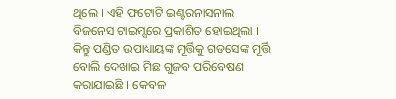ଥିଲେ । ଏହି ଫଟୋଟି ଇଣ୍ଟରନାସନାଲ ବିଜନେସ ଟାଇମ୍ସରେ ପ୍ରକାଶିତ ହୋଇଥିଲା । କିନ୍ତୁ ପଣ୍ଡିତ ଉପାଧ୍ୟାୟଙ୍କ ମୂର୍ତ୍ତିକୁ ଗଡସେଙ୍କ ମୂର୍ତ୍ତି ବୋଲି ଦେଖାଇ ମିଛ ଗୁଜବ ପରିବେଷଣ କରାଯାଇଛି । କେବଳ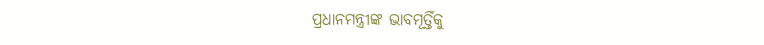ପ୍ରଧାନମନ୍ତ୍ରୀଙ୍କ ଭାବମୂର୍ତ୍ତିକୁ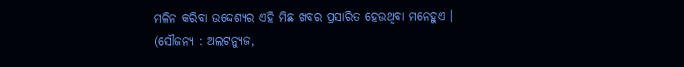ମଳିନ କରିବା ଉଦ୍ଦେଶ୍ୟର ଏହି ମିଛ ଖବର ପ୍ରସାରିତ ହେଉଥିବା ମନେହୁଏ ।
(ସୌଜନ୍ୟ : ଅଲଟନ୍ୟୁଜ,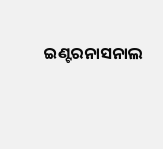ଇଣ୍ଟରନାସନାଲ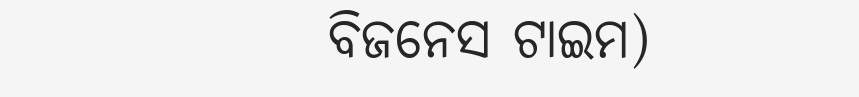ବିଜନେସ ଟାଇମ)